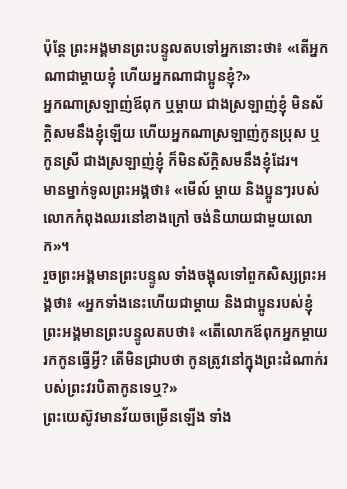ប៉ុន្តែ ព្រះអង្គមានព្រះបន្ទូលតបទៅអ្នកនោះថា៖ «តើអ្នកណាជាម្តាយខ្ញុំ ហើយអ្នកណាជាប្អូនខ្ញុំ?»
អ្នកណាស្រឡាញ់ឪពុក ឬម្តាយ ជាងស្រឡាញ់ខ្ញុំ មិនស័ក្តិសមនឹងខ្ញុំឡើយ ហើយអ្នកណាស្រឡាញ់កូនប្រុស ឬកូនស្រី ជាងស្រឡាញ់ខ្ញុំ ក៏មិនស័ក្ដិសមនឹងខ្ញុំដែរ។
មានម្នាក់ទូលព្រះអង្គថា៖ «មើល៍ ម្តាយ និងប្អូនៗរបស់លោកកំពុងឈរនៅខាងក្រៅ ចង់និយាយជាមួយលោក»។
រួចព្រះអង្គមានព្រះបន្ទូល ទាំងចង្អុលទៅពួកសិស្សព្រះអង្គថា៖ «អ្នកទាំងនេះហើយជាម្តាយ និងជាប្អូនរបស់ខ្ញុំ
ព្រះអង្គមានព្រះបន្ទូលតបថា៖ «តើលោកឪពុកអ្នកម្តាយរកកូនធ្វើអ្វី? តើមិនជ្រាបថា កូនត្រូវនៅក្នុងព្រះដំណាក់របស់ព្រះវរបិតាកូនទេឬ?»
ព្រះយេស៊ូវមានវ័យចម្រើនឡើង ទាំង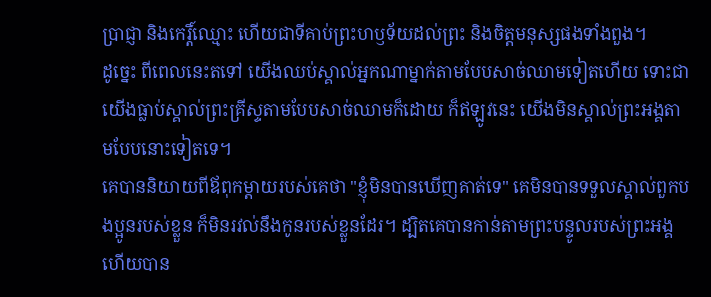ប្រាជ្ញា និងកេរ្តិ៍ឈ្មោះ ហើយជាទីគាប់ព្រះហឫទ័យដល់ព្រះ និងចិត្តមនុស្សផងទាំងពួង។
ដូច្នេះ ពីពេលនេះតទៅ យើងឈប់ស្គាល់អ្នកណាម្នាក់តាមបែបសាច់ឈាមទៀតហើយ ទោះជាយើងធ្លាប់ស្គាល់ព្រះគ្រីស្ទតាមបែបសាច់ឈាមក៏ដោយ ក៏ឥឡូវនេះ យើងមិនស្គាល់ព្រះអង្គតាមបែបនោះទៀតទេ។
គេបាននិយាយពីឪពុកម្តាយរបស់គេថា "ខ្ញុំមិនបានឃើញគាត់ទេ" គេមិនបានទទួលស្គាល់ពួកបងប្អូនរបស់ខ្លួន ក៏មិនរវល់នឹងកូនរបស់ខ្លួនដែរ។ ដ្បិតគេបានកាន់តាមព្រះបន្ទូលរបស់ព្រះអង្គ ហើយបាន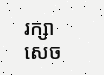រក្សាសេច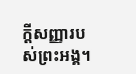ក្ដីសញ្ញារបស់ព្រះអង្គ។